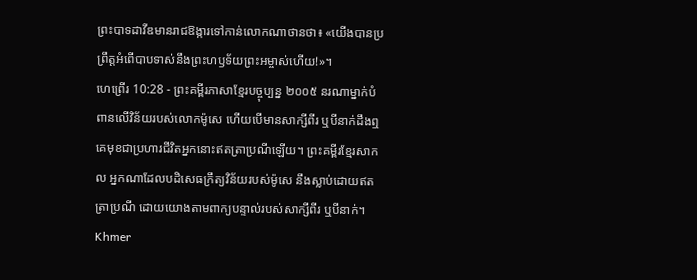ព្រះបាទដាវីឌមានរាជឱង្ការទៅកាន់លោកណាថានថា៖ «យើងបានប្រព្រឹត្តអំពើបាបទាស់នឹងព្រះហឫទ័យព្រះអម្ចាស់ហើយ!»។
ហេព្រើរ 10:28 - ព្រះគម្ពីរភាសាខ្មែរបច្ចុប្បន្ន ២០០៥ នរណាម្នាក់បំពានលើវិន័យរបស់លោកម៉ូសេ ហើយបើមានសាក្សីពីរ ឬបីនាក់ដឹងឮ គេមុខជាប្រហារជីវិតអ្នកនោះឥតត្រាប្រណីឡើយ។ ព្រះគម្ពីរខ្មែរសាកល អ្នកណាដែលបដិសេធក្រឹត្យវិន័យរបស់ម៉ូសេ នឹងស្លាប់ដោយឥតត្រាប្រណី ដោយយោងតាមពាក្យបន្ទាល់របស់សាក្សីពីរ ឬបីនាក់។ Khmer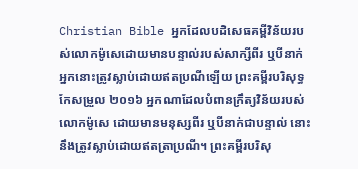Christian Bible អ្នកដែលបដិសេធគម្ពីវិន័យរបស់លោកម៉ូសេដោយមានបន្ទាល់របស់សាក្សីពីរ ឬបីនាក់ អ្នកនោះត្រូវស្លាប់ដោយឥតប្រណីឡើយ ព្រះគម្ពីរបរិសុទ្ធកែសម្រួល ២០១៦ អ្នកណាដែលបំពានក្រឹត្យវិន័យរបស់លោកម៉ូសេ ដោយមានមនុស្សពីរ ឬបីនាក់ជាបន្ទាល់ នោះនឹងត្រូវស្លាប់ដោយឥតត្រាប្រណី។ ព្រះគម្ពីរបរិសុ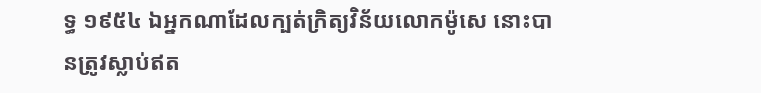ទ្ធ ១៩៥៤ ឯអ្នកណាដែលក្បត់ក្រិត្យវិន័យលោកម៉ូសេ នោះបានត្រូវស្លាប់ឥត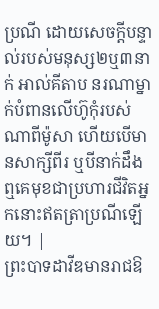ប្រណី ដោយសេចក្ដីបន្ទាល់របស់មនុស្ស២ឬ៣នាក់ អាល់គីតាប នរណាម្នាក់បំពានលើហ៊ូកុំរបស់ណាពីម៉ូសា ហើយបើមានសាក្សីពីរ ឬបីនាក់ដឹងឮគេមុខជាប្រហារជីវិតអ្នកនោះឥតត្រាប្រណីឡើយ។ |
ព្រះបាទដាវីឌមានរាជឱ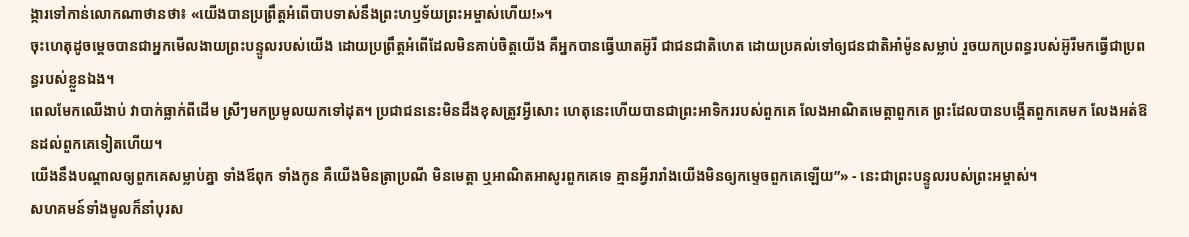ង្ការទៅកាន់លោកណាថានថា៖ «យើងបានប្រព្រឹត្តអំពើបាបទាស់នឹងព្រះហឫទ័យព្រះអម្ចាស់ហើយ!»។
ចុះហេតុដូចម្ដេចបានជាអ្នកមើលងាយព្រះបន្ទូលរបស់យើង ដោយប្រព្រឹត្តអំពើដែលមិនគាប់ចិត្តយើង គឺអ្នកបានធ្វើឃាតអ៊ូរី ជាជនជាតិហេត ដោយប្រគល់ទៅឲ្យជនជាតិអាំម៉ូនសម្លាប់ រួចយកប្រពន្ធរបស់អ៊ូរីមកធ្វើជាប្រពន្ធរបស់ខ្លួនឯង។
ពេលមែកឈើងាប់ វាបាក់ធ្លាក់ពីដើម ស្រីៗមកប្រមូលយកទៅដុត។ ប្រជាជននេះមិនដឹងខុសត្រូវអ្វីសោះ ហេតុនេះហើយបានជាព្រះអាទិកររបស់ពួកគេ លែងអាណិតមេត្តាពួកគេ ព្រះដែលបានបង្កើតពួកគេមក លែងអត់ឱនដល់ពួកគេទៀតហើយ។
យើងនឹងបណ្ដាលឲ្យពួកគេសម្លាប់គ្នា ទាំងឪពុក ទាំងកូន គឺយើងមិនត្រាប្រណី មិនមេត្តា ឬអាណិតអាសូរពួកគេទេ គ្មានអ្វីរារាំងយើងមិនឲ្យកម្ទេចពួកគេឡើយ”» - នេះជាព្រះបន្ទូលរបស់ព្រះអម្ចាស់។
សហគមន៍ទាំងមូលក៏នាំបុរស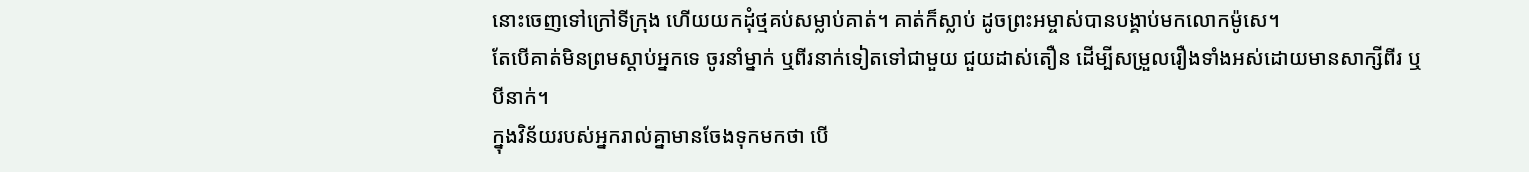នោះចេញទៅក្រៅទីក្រុង ហើយយកដុំថ្មគប់សម្លាប់គាត់។ គាត់ក៏ស្លាប់ ដូចព្រះអម្ចាស់បានបង្គាប់មកលោកម៉ូសេ។
តែបើគាត់មិនព្រមស្ដាប់អ្នកទេ ចូរនាំម្នាក់ ឬពីរនាក់ទៀតទៅជាមួយ ជួយដាស់តឿន ដើម្បីសម្រួលរឿងទាំងអស់ដោយមានសាក្សីពីរ ឬបីនាក់។
ក្នុងវិន័យរបស់អ្នករាល់គ្នាមានចែងទុកមកថា បើ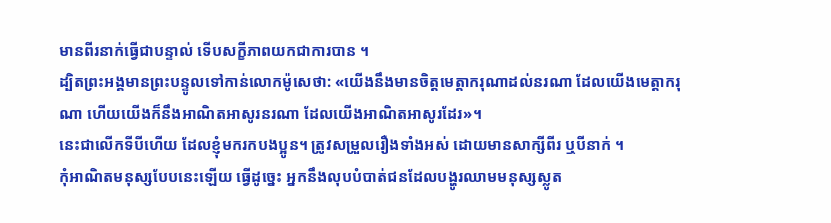មានពីរនាក់ធ្វើជាបន្ទាល់ ទើបសក្ខីភាពយកជាការបាន ។
ដ្បិតព្រះអង្គមានព្រះបន្ទូលទៅកាន់លោកម៉ូសេថា: «យើងនឹងមានចិត្តមេត្តាករុណាដល់នរណា ដែលយើងមេត្តាករុណា ហើយយើងក៏នឹងអាណិតអាសូរនរណា ដែលយើងអាណិតអាសូរដែរ»។
នេះជាលើកទីបីហើយ ដែលខ្ញុំមករកបងប្អូន។ ត្រូវសម្រួលរឿងទាំងអស់ ដោយមានសាក្សីពីរ ឬបីនាក់ ។
កុំអាណិតមនុស្សបែបនេះឡើយ ធ្វើដូច្នេះ អ្នកនឹងលុបបំបាត់ជនដែលបង្ហូរឈាមមនុស្សស្លូត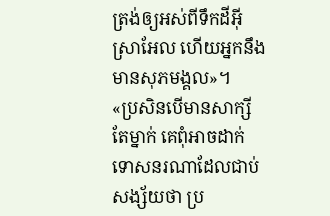ត្រង់ឲ្យអស់ពីទឹកដីអ៊ីស្រាអែល ហើយអ្នកនឹងមានសុភមង្គល»។
«ប្រសិនបើមានសាក្សីតែម្នាក់ គេពុំអាចដាក់ទោសនរណាដែលជាប់សង្ស័យថា ប្រ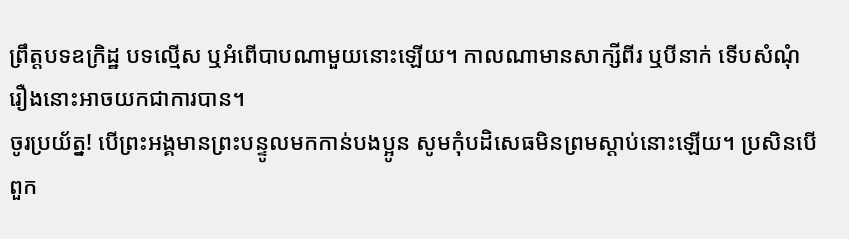ព្រឹត្តបទឧក្រិដ្ឋ បទល្មើស ឬអំពើបាបណាមួយនោះឡើយ។ កាលណាមានសាក្សីពីរ ឬបីនាក់ ទើបសំណុំរឿងនោះអាចយកជាការបាន។
ចូរប្រយ័ត្ន! បើព្រះអង្គមានព្រះបន្ទូលមកកាន់បងប្អូន សូមកុំបដិសេធមិនព្រមស្ដាប់នោះឡើយ។ ប្រសិនបើពួក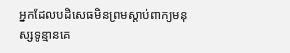អ្នកដែលបដិសេធមិនព្រមស្ដាប់ពាក្យមនុស្សទូន្មានគេ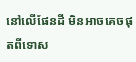នៅលើផែនដី មិនអាចគេចផុតពីទោស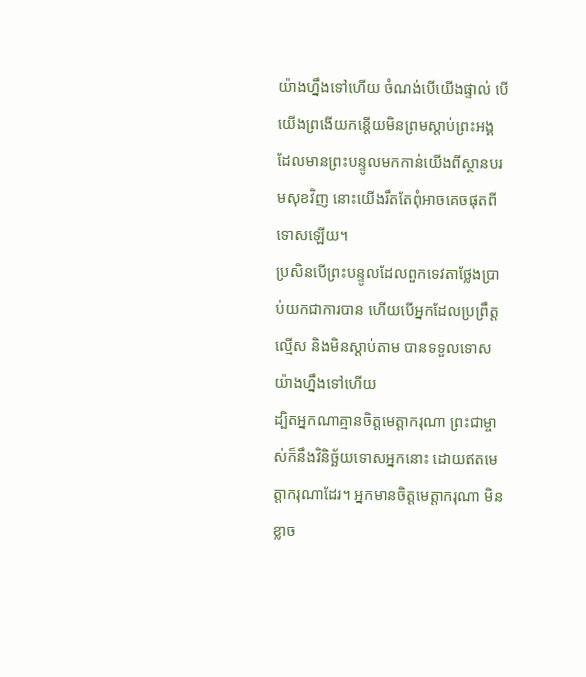យ៉ាងហ្នឹងទៅហើយ ចំណង់បើយើងផ្ទាល់ បើយើងព្រងើយកន្តើយមិនព្រមស្ដាប់ព្រះអង្គ ដែលមានព្រះបន្ទូលមកកាន់យើងពីស្ថានបរមសុខវិញ នោះយើងរឹតតែពុំអាចគេចផុតពីទោសឡើយ។
ប្រសិនបើព្រះបន្ទូលដែលពួកទេវតាថ្លែងប្រាប់យកជាការបាន ហើយបើអ្នកដែលប្រព្រឹត្តល្មើស និងមិនស្ដាប់តាម បានទទួលទោសយ៉ាងហ្នឹងទៅហើយ
ដ្បិតអ្នកណាគ្មានចិត្តមេត្តាករុណា ព្រះជាម្ចាស់ក៏នឹងវិនិច្ឆ័យទោសអ្នកនោះ ដោយឥតមេត្តាករុណាដែរ។ អ្នកមានចិត្តមេត្តាករុណា មិនខ្លាច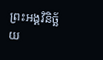ព្រះអង្គវិនិច្ឆ័យ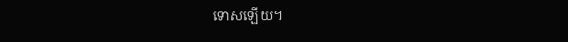ទោសឡើយ។